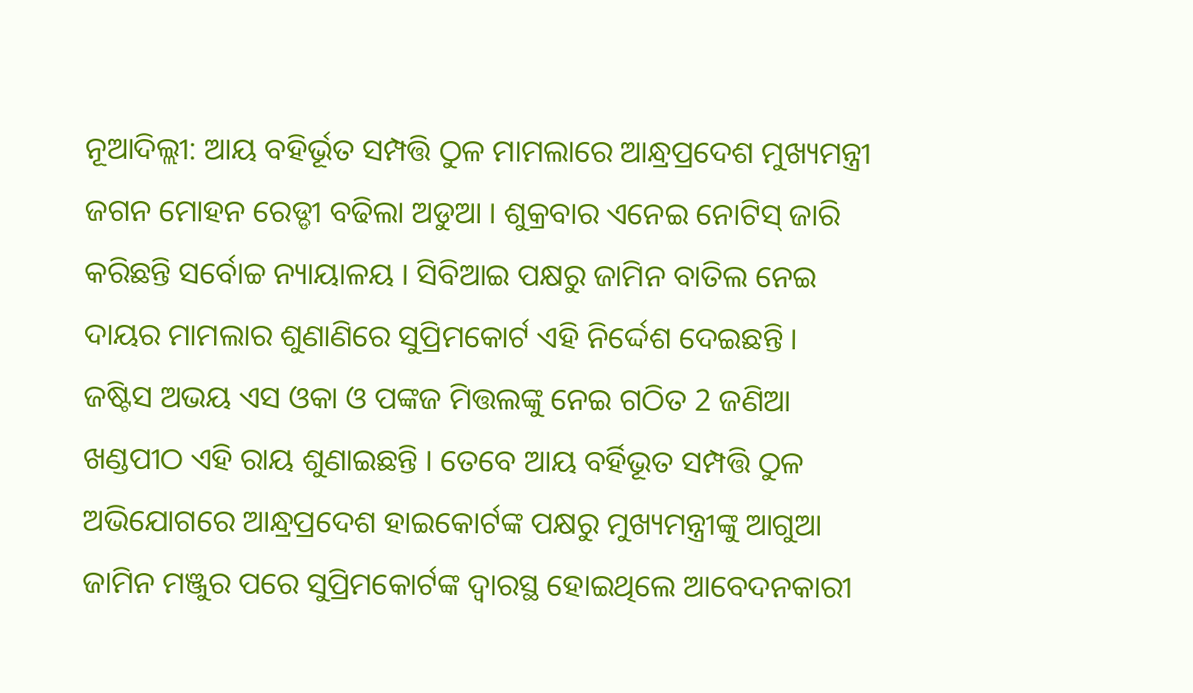ନୂଆଦିଲ୍ଲୀ: ଆୟ ବହିର୍ଭୂତ ସମ୍ପତ୍ତି ଠୁଳ ମାମଲାରେ ଆନ୍ଧ୍ରପ୍ରଦେଶ ମୁଖ୍ୟମନ୍ତ୍ରୀ ଜଗନ ମୋହନ ରେଡ୍ଡୀ ବଢିଲା ଅଡୁଆ । ଶୁକ୍ରବାର ଏନେଇ ନୋଟିସ୍ ଜାରି କରିଛନ୍ତି ସର୍ବୋଚ୍ଚ ନ୍ୟାୟାଳୟ । ସିବିଆଇ ପକ୍ଷରୁ ଜାମିନ ବାତିଲ ନେଇ ଦାୟର ମାମଲାର ଶୁଣାଣିରେ ସୁପ୍ରିମକୋର୍ଟ ଏହି ନିର୍ଦ୍ଦେଶ ଦେଇଛନ୍ତି ।
ଜଷ୍ଟିସ ଅଭୟ ଏସ ଓକା ଓ ପଙ୍କଜ ମିତ୍ତଲଙ୍କୁ ନେଇ ଗଠିତ 2 ଜଣିଆ ଖଣ୍ଡପୀଠ ଏହି ରାୟ ଶୁଣାଇଛନ୍ତି । ତେବେ ଆୟ ବର୍ହିଭୂତ ସମ୍ପତ୍ତି ଠୁଳ ଅଭିଯୋଗରେ ଆନ୍ଧ୍ରପ୍ରଦେଶ ହାଇକୋର୍ଟଙ୍କ ପକ୍ଷରୁ ମୁଖ୍ୟମନ୍ତ୍ରୀଙ୍କୁ ଆଗୁଆ ଜାମିନ ମଞ୍ଜୁର ପରେ ସୁପ୍ରିମକୋର୍ଟଙ୍କ ଦ୍ବାରସ୍ଥ ହୋଇଥିଲେ ଆବେଦନକାରୀ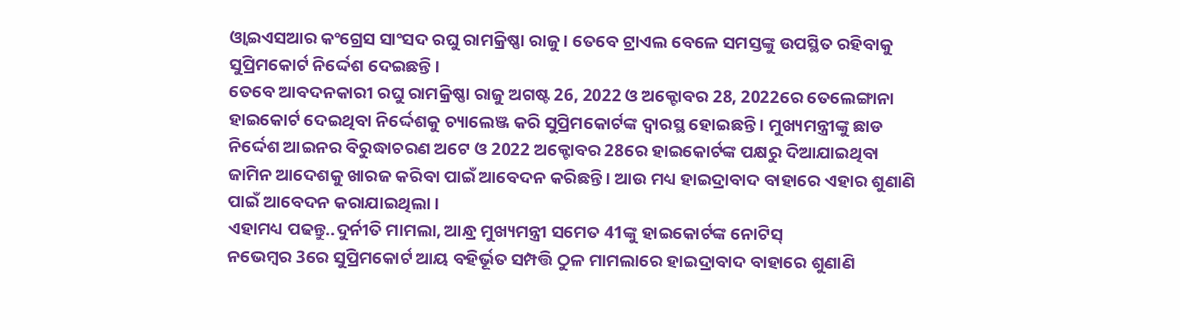ଓ୍ବାଇଏସଆର କଂଗ୍ରେସ ସାଂସଦ ରଘୁ ରାମକ୍ରିଷ୍ଣା ରାଜୁ । ତେବେ ଟ୍ରାଏଲ ବେଳେ ସମସ୍ତଙ୍କୁ ଉପସ୍ଥିତ ରହିବାକୁ ସୁପ୍ରିମକୋର୍ଟ ନିର୍ଦ୍ଦେଶ ଦେଇଛନ୍ତି ।
ତେବେ ଆବଦନକାରୀ ରଘୁ ରାମକ୍ରିଷ୍ଣା ରାଜୁ ଅଗଷ୍ଟ 26, 2022 ଓ ଅକ୍ଟୋବର 28, 2022ରେ ତେଲେଙ୍ଗାନା ହାଇକୋର୍ଟ ଦେଇଥିବା ନିର୍ଦ୍ଦେଶକୁ ଚ୍ୟାଲେଞ୍ଜ କରି ସୁପ୍ରିମକୋର୍ଟଙ୍କ ଦ୍ବାରସ୍ଥ ହୋଇଛନ୍ତି । ମୁଖ୍ୟମନ୍ତ୍ରୀଙ୍କୁ ଛାଡ ନିର୍ଦ୍ଦେଶ ଆଇନର ବିରୁଦ୍ଧାଚରଣ ଅଟେ ଓ 2022 ଅକ୍ଟୋବର 28ରେ ହାଇକୋର୍ଟଙ୍କ ପକ୍ଷରୁ ଦିଆଯାଇଥିବା ଜାମିନ ଆଦେଶକୁ ଖାରଜ କରିବା ପାଇଁ ଆବେଦନ କରିଛନ୍ତି । ଆଉ ମଧ୍ୟ ହାଇଦ୍ରାବାଦ ବାହାରେ ଏହାର ଶୁଣାଣି ପାଇଁ ଆବେଦନ କରାଯାଇଥିଲା ।
ଏହାମଧ୍ୟ ପଢନ୍ତୁ..ଦୁର୍ନୀତି ମାମଲା, ଆନ୍ଧ୍ର ମୁଖ୍ୟମନ୍ତ୍ରୀ ସମେତ 41ଙ୍କୁ ହାଇକୋର୍ଟଙ୍କ ନୋଟିସ୍
ନଭେମ୍ବର 3ରେ ସୁପ୍ରିମକୋର୍ଟ ଆୟ ବହିର୍ଭୂତ ସମ୍ପତ୍ତି ଠୁଳ ମାମଲାରେ ହାଇଦ୍ରାବାଦ ବାହାରେ ଶୁଣାଣି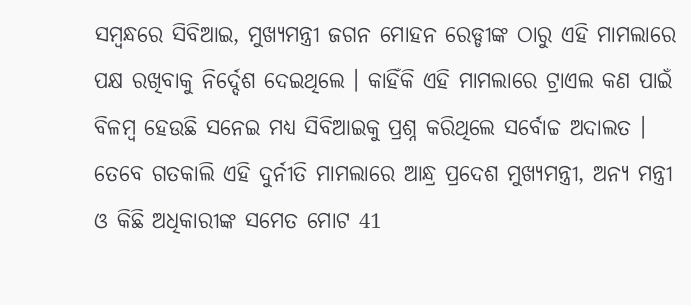ସମ୍ବନ୍ଧରେ ସିବିଆଇ, ମୁଖ୍ୟମନ୍ତ୍ରୀ ଜଗନ ମୋହନ ରେଡ୍ଡୀଙ୍କ ଠାରୁ ଏହି ମାମଲାରେ ପକ୍ଷ ରଖିବାକୁ ନିର୍ଦ୍ଦେଶ ଦେଇଥିଲେ । କାହିଁକି ଏହି ମାମଲାରେ ଟ୍ରାଏଲ କଣ ପାଇଁ ବିଳମ୍ବ ହେଉଛି ସନେଇ ମଧ୍ୟ ସିବିଆଇକୁ ପ୍ରଶ୍ନ କରିଥିଲେ ସର୍ବୋଚ୍ଚ ଅଦାଲତ ।
ତେବେ ଗତକାଲି ଏହି ଦୁର୍ନୀତି ମାମଲାରେ ଆନ୍ଧ୍ର ପ୍ରଦେଶ ମୁଖ୍ୟମନ୍ତ୍ରୀ, ଅନ୍ୟ ମନ୍ତ୍ରୀ ଓ କିଛି ଅଧିକାରୀଙ୍କ ସମେତ ମୋଟ 41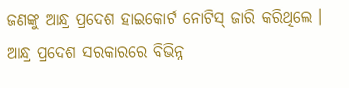ଜଣଙ୍କୁ ଆନ୍ଧ୍ର ପ୍ରଦେଶ ହାଇକୋର୍ଟ ନୋଟିସ୍ ଜାରି କରିଥିଲେ । ଆନ୍ଧ୍ର ପ୍ରଦେଶ ସରକାରରେ ବିଭିନ୍ନ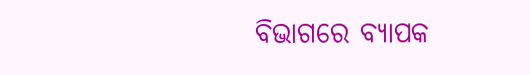ବିଭାଗରେ ବ୍ୟାପକ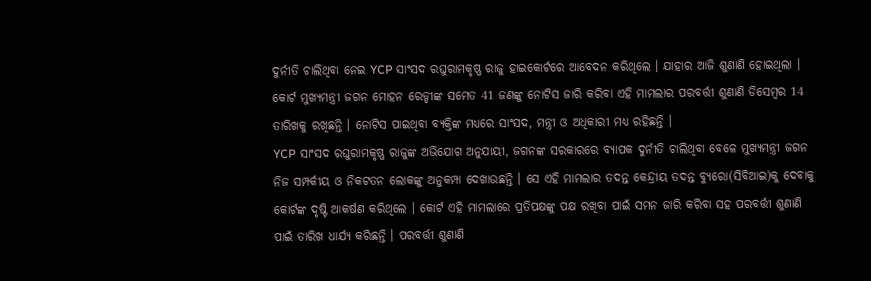ଦୁର୍ନୀତି ଚାଲିଥିବା ନେଇ YCP ସାଂସଦ ରଘୁରାମକୃଷ୍ଣ ରାଜୁ ହାଇକୋର୍ଟରେ ଆବେଦନ କରିଥିଲେ । ଯାହାର ଆଜି ଶୁଣାଣି ହୋଇଥିଲା । କୋର୍ଟ ମୁଖ୍ୟମନ୍ତ୍ରୀ ଜଗନ ମୋହନ ରେଡ୍ଡୀଙ୍କ ସମେତ 41 ଜଣଙ୍କୁ ନୋଟିସ ଜାରି କରିବା ଏହି ମାମଲାର ପରବର୍ତ୍ତୀ ଶୁଣାଣି ଡିସେମ୍ବର 14 ତାରିଖକୁ ରଖିଛନ୍ତି । ନୋଟିସ ପାଇଥିବା ବ୍ୟକ୍ତିଙ୍କ ମଧ୍ୟରେ ସାଂସଦ, ମନ୍ତ୍ରୀ ଓ ଅଧିକାରୀ ମଧ୍ୟ ରହିଛନ୍ତି ।
YCP ସାଂସଦ ରଘୁରାମକୃଷ୍ଣ ରାଜୁଙ୍କ ଅଭିଯୋଗ ଅନୁଯାୟୀ, ଜଗନଙ୍କ ସରକାରରେ ବ୍ୟାପକ ଦୁର୍ନୀତି ଚାଲିଥିବା ବେଳେ ମୁଖ୍ୟମନ୍ତ୍ରୀ ଜଗନ ନିଜ ସମ୍ପର୍କୀୟ ଓ ନିକଟତନ ଲୋକଙ୍କୁ ଅନୁକମ୍ପା ଦେଖାଉଛନ୍ତି । ସେ ଏହି ମାମଲାର ତଦନ୍ତ କେନ୍ଦ୍ରୀୟ ତଦନ୍ତ ବ୍ୟୁରୋ(ସିବିଆଇ)କୁ ଦେବାକୁ କୋର୍ଟଙ୍କ ଦୃଷ୍ଟି ଆକର୍ଷଣ କରିଥିଲେ । କୋର୍ଟ ଏହି ମାମଲାରେ ପ୍ରତିପକ୍ଷଙ୍କୁ ପକ୍ଷ ରଖିବା ପାଇଁ ସମନ ଜାରି କରିବା ସହ ପରବର୍ତ୍ତୀ ଶୁଣାଣି ପାଇଁ ତାରିଖ ଧାର୍ଯ୍ୟ କରିଛନ୍ତି । ପରବର୍ତ୍ତୀ ଶୁଣାଣି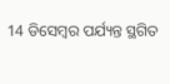14 ଡିସେମ୍ବର ପର୍ଯ୍ୟନ୍ତ ସ୍ଥଗିତ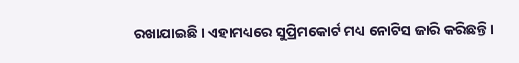ରଖାଯାଇଛି । ଏହାମଧ୍ୟରେ ସୁପ୍ରିମକୋର୍ଟ ମଧ୍ୟ ନୋଟିସ ଜାରି କରିଛନ୍ତି ।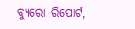ବ୍ୟୁରୋ ରିପୋର୍ଟ,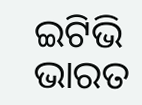ଇଟିଭି ଭାରତ